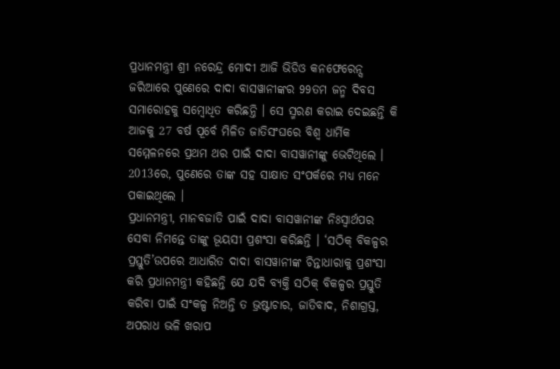ପ୍ରଧାନମନ୍ତ୍ରୀ ଶ୍ରୀ ନରେନ୍ଦ୍ର ମୋଦୀ ଆଜି ଭିଡିଓ କନଫେରେନ୍ସ ଜରିଆରେ ପୁଣେରେ ଦାଦା ବାସୱାନୀଙ୍କର 99ତମ ଜନ୍ମ ଦିବସ ସମାରୋହକୁ ସମ୍ବୋଧିତ କରିଛନ୍ତି । ସେ ସ୍ମରଣ କରାଇ ଦେଇଛନ୍ତି କି ଆଜକୁ 27 ବର୍ଷ ପୂର୍ବେ ମିଳିତ ଜାତିସଂଘରେ ବିଶ୍ୱ ଧାର୍ମିକ ସମ୍ମେଳନରେ ପ୍ରଥମ ଥର ପାଇଁ ଦାଦା ବାସୱାନୀଙ୍କୁ ଭେଟିଥିଲେ । 2013ରେ, ପୁଣେରେ ତାଙ୍କ ସହ ସାକ୍ଷାତ ସଂପର୍କରେ ମଧ୍ୟ ମନେ ପକାଇଥିଲେ ।
ପ୍ରଧାନମନ୍ତ୍ରୀ, ମାନବଜାତି ପାଇଁ ଦାଦା ବାସୱାନୀଙ୍କ ନିଃସ୍ୱାର୍ଥପର ସେବା ନିମନ୍ତେ ତାଙ୍କୁ ଭୂୟସୀ ପ୍ରଶଂସା କରିଛନ୍ତି । ‘ସଠିକ୍ ବିକଳ୍ପର ପ୍ରସ୍ତୁତି’ଉପରେ ଆଧାରିତ ଦାଦା ବାସୱାନୀଙ୍କ ଚିନ୍ତାଧାରାକୁ ପ୍ରଶଂସା କରି ପ୍ରଧାନମନ୍ତ୍ରୀ କହିଛନ୍ତି ଯେ ଯଦି ବ୍ୟକ୍ତି ସଠିକ୍ ବିକଳ୍ପର ପ୍ରସ୍ତୁତି କରିବା ପାଇଁ ସଂକଳ୍ପ ନିଅନ୍ତି ତ ଭ୍ରଷ୍ଟାଚାର, ଜାତିବାଦ, ନିଶାଗ୍ରସ୍ତ, ଅପରାଧ ଭଳି ଖରାପ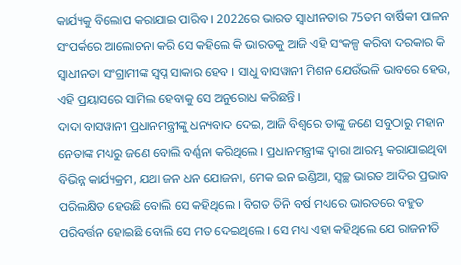କାର୍ଯ୍ୟକୁ ବିଲୋପ କରାଯାଇ ପାରିବ । 2022ରେ ଭାରତ ସ୍ୱାଧୀନତାର 75ତମ ବାର୍ଷିକୀ ପାଳନ ସଂପର୍କରେ ଆଲୋଚନା କରି ସେ କହିଲେ କି ଭାରତକୁ ଆଜି ଏହି ସଂକଳ୍ପ କରିବା ଦରକାର କି ସ୍ୱାଧୀନତା ସଂଗ୍ରାମୀଙ୍କ ସ୍ୱପ୍ନ ସାକାର ହେବ । ସାଧୁ ବାସୱାନୀ ମିଶନ ଯେଉଁଭଳି ଭାବରେ ହେଉ, ଏହି ପ୍ରୟାସରେ ସାମିଲ ହେବାକୁ ସେ ଅନୁରୋଧ କରିଛନ୍ତି ।
ଦାଦା ବାସୱାନୀ ପ୍ରଧାନମନ୍ତ୍ରୀଙ୍କୁ ଧନ୍ୟବାଦ ଦେଇ, ଆଜି ବିଶ୍ୱରେ ତାଙ୍କୁ ଜଣେ ସବୁଠାରୁ ମହାନ ନେତାଙ୍କ ମଧ୍ୟରୁ ଜଣେ ବୋଲି ବର୍ଣ୍ଣନା କରିଥିଲେ । ପ୍ରଧାନମନ୍ତ୍ରୀଙ୍କ ଦ୍ୱାରା ଆରମ୍ଭ କରାଯାଇଥିବା ବିଭିନ୍ନ କାର୍ଯ୍ୟକ୍ରମ, ଯଥା ଜନ ଧନ ଯୋଜନା, ମେକ ଇନ ଇଣ୍ଡିଆ, ସ୍ୱଚ୍ଛ ଭାରତ ଆଦିର ପ୍ରଭାବ ପରିଲକ୍ଷିତ ହେଉଛି ବୋଲି ସେ କହିଥିଲେ । ବିଗତ ତିନି ବର୍ଷ ମଧ୍ୟରେ ଭାରତରେ ବହୁତ ପରିବର୍ତ୍ତନ ହୋଇଛି ବୋଲି ସେ ମତ ଦେଇଥିଲେ । ସେ ମଧ୍ୟ ଏହା କହିଥିଲେ ଯେ ରାଜନୀତି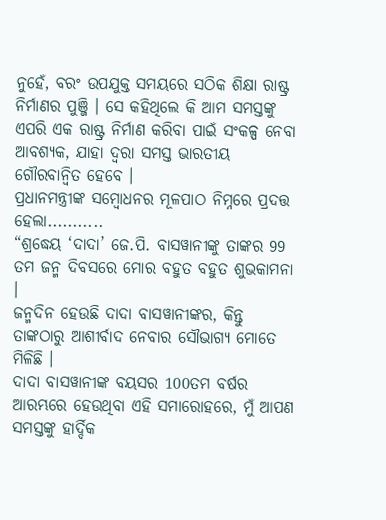ନୁହେଁ, ବରଂ ଉପଯୁକ୍ତ ସମୟରେ ସଠିକ ଶିକ୍ଷା ରାଷ୍ଟ୍ର ନିର୍ମାଣର ପୁଞ୍ଜି । ସେ କହିଥିଲେ କି ଆମ ସମସ୍ତଙ୍କୁ ଏପରି ଏକ ରାଷ୍ଟ୍ର ନିର୍ମାଣ କରିବା ପାଇଁ ସଂକଳ୍ପ ନେବା ଆବଶ୍ୟକ, ଯାହା ଦ୍ୱରା ସମସ୍ତ ଭାରତୀୟ ଗୌରବାନ୍ୱିତ ହେବେ ।
ପ୍ରଧାନମନ୍ତ୍ରୀଙ୍କ ସମ୍ବୋଧନର ମୂଳପାଠ ନିମ୍ନରେ ପ୍ରଦତ୍ତ ହେଲା...........
“ଶ୍ରଦ୍ଧେୟ ‘ଦାଦା’ ଜେ.ପି. ବାସୱାନୀଙ୍କୁ ତାଙ୍କର 99 ତମ ଜନ୍ମ ଦିବସରେ ମୋର ବହୁତ ବହୁତ ଶୁଭକାମନା ।
ଜନ୍ମଦିନ ହେଉଛି ଦାଦା ବାସୱାନୀଙ୍କର, କିନ୍ତୁ ତାଙ୍କଠାରୁ ଆଶୀର୍ବାଦ ନେବାର ସୌଭାଗ୍ୟ ମୋତେ ମିଳିଛି ।
ଦାଦା ବାସୱାନୀଙ୍କ ବୟସର 100ତମ ବର୍ଷର ଆରମ୍ଭରେ ହେଉଥିବା ଏହି ସମାରୋହରେ, ମୁଁ ଆପଣ ସମସ୍ତଙ୍କୁ ହାର୍ଦ୍ଦିକ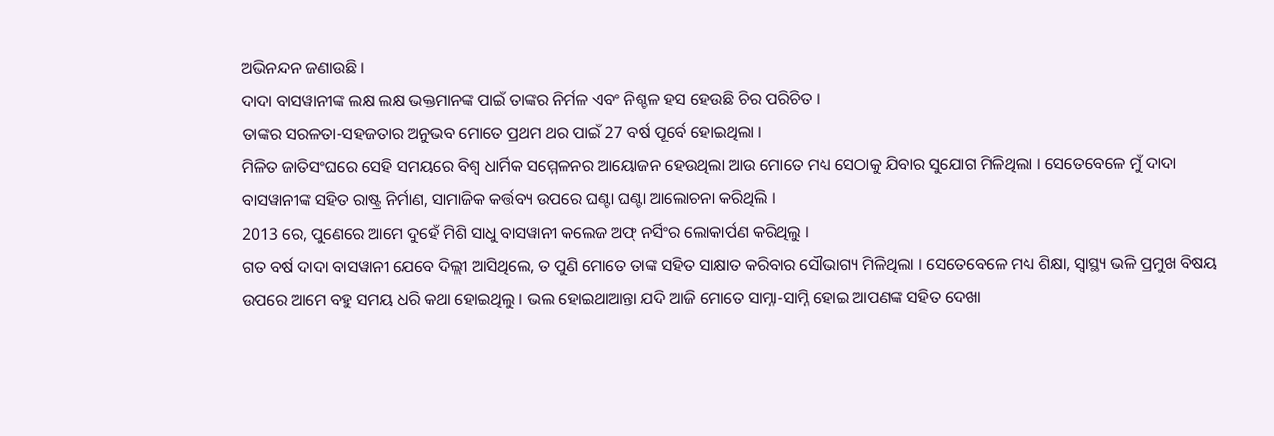ଅଭିନନ୍ଦନ ଜଣାଉଛି ।
ଦାଦା ବାସୱାନୀଙ୍କ ଲକ୍ଷ ଲକ୍ଷ ଭକ୍ତମାନଙ୍କ ପାଇଁ ତାଙ୍କର ନିର୍ମଳ ଏବଂ ନିଶ୍ଚଳ ହସ ହେଉଛି ଚିର ପରିଚିତ ।
ତାଙ୍କର ସରଳତା-ସହଜତାର ଅନୁଭବ ମୋତେ ପ୍ରଥମ ଥର ପାଇଁ 27 ବର୍ଷ ପୂର୍ବେ ହୋଇଥିଲା ।
ମିଳିତ ଜାତିସଂଘରେ ସେହି ସମୟରେ ବିଶ୍ୱ ଧାର୍ମିକ ସମ୍ମେଳନର ଆୟୋଜନ ହେଉଥିଲା ଆଉ ମୋତେ ମଧ୍ୟ ସେଠାକୁ ଯିବାର ସୁଯୋଗ ମିଳିଥିଲା । ସେତେବେଳେ ମୁଁ ଦାଦା ବାସୱାନୀଙ୍କ ସହିତ ରାଷ୍ଟ୍ର ନିର୍ମାଣ, ସାମାଜିକ କର୍ତ୍ତବ୍ୟ ଉପରେ ଘଣ୍ଟା ଘଣ୍ଟା ଆଲୋଚନା କରିଥିଲି ।
2013 ରେ, ପୁଣେରେ ଆମେ ଦୁହେଁ ମିଶି ସାଧୁ ବାସୱାନୀ କଲେଜ ଅଫ୍ ନର୍ସିଂର ଲୋକାର୍ପଣ କରିଥିଲୁ ।
ଗତ ବର୍ଷ ଦାଦା ବାସୱାନୀ ଯେବେ ଦିଲ୍ଲୀ ଆସିଥିଲେ, ତ ପୁଣି ମୋତେ ତାଙ୍କ ସହିତ ସାକ୍ଷାତ କରିବାର ସୌଭାଗ୍ୟ ମିଳିଥିଲା । ସେତେବେଳେ ମଧ୍ୟ ଶିକ୍ଷା, ସ୍ୱାସ୍ଥ୍ୟ ଭଳି ପ୍ରମୁଖ ବିଷୟ ଉପରେ ଆମେ ବହୁ ସମୟ ଧରି କଥା ହୋଇଥିଲୁ । ଭଲ ହୋଇଥାଆନ୍ତା ଯଦି ଆଜି ମୋତେ ସାମ୍ନା-ସାମ୍ନି ହୋଇ ଆପଣଙ୍କ ସହିତ ଦେଖା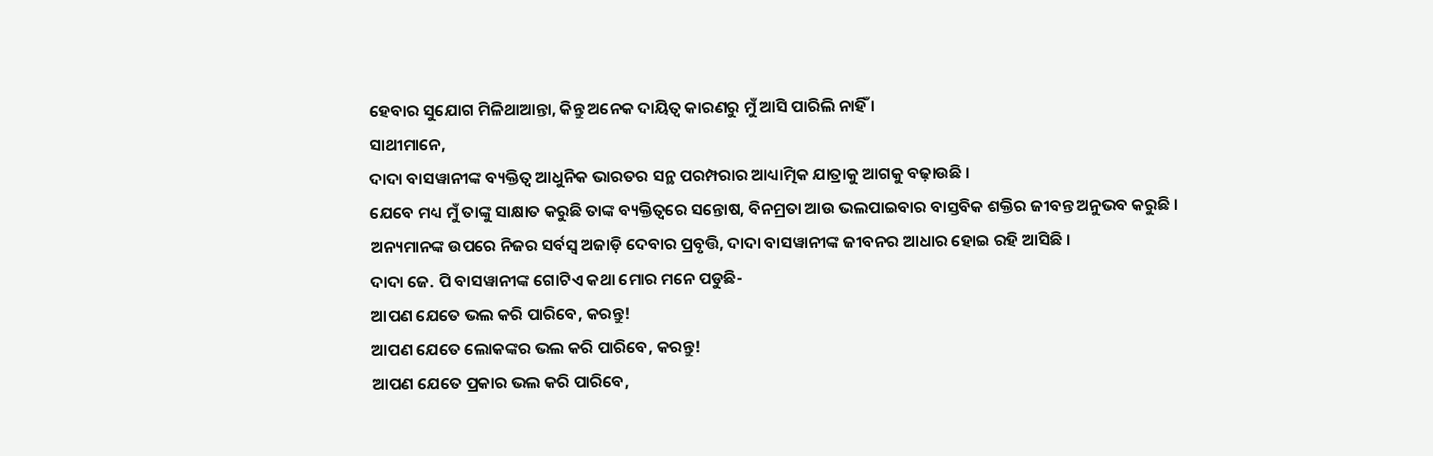ହେବାର ସୁଯୋଗ ମିଳିଥାଆନ୍ତା, କିନ୍ତୁ ଅନେକ ଦାୟିତ୍ୱ କାରଣରୁ ମୁଁ ଆସି ପାରିଲି ନାହିଁ ।
ସାଥୀମାନେ,
ଦାଦା ବାସୱାନୀଙ୍କ ବ୍ୟକ୍ତିତ୍ୱ ଆଧୁନିକ ଭାରତର ସନ୍ଥ ପରମ୍ପରାର ଆଧ୍ୟାତ୍ମିକ ଯାତ୍ରାକୁ ଆଗକୁ ବଢ଼ାଉଛି ।
ଯେବେ ମଧ୍ୟ ମୁଁ ତାଙ୍କୁ ସାକ୍ଷାତ କରୁଛି ତାଙ୍କ ବ୍ୟକ୍ତିତ୍ୱରେ ସନ୍ତୋଷ, ବିନମ୍ରତା ଆଉ ଭଲପାଇବାର ବାସ୍ତବିକ ଶକ୍ତିର ଜୀବନ୍ତ ଅନୁଭବ କରୁଛି ।
ଅନ୍ୟମାନଙ୍କ ଉପରେ ନିଜର ସର୍ବସ୍ୱ ଅଜାଡ଼ି ଦେବାର ପ୍ରବୃତ୍ତି, ଦାଦା ବାସୱାନୀଙ୍କ ଜୀବନର ଆଧାର ହୋଇ ରହି ଆସିଛି ।
ଦାଦା ଜେ. ପି ବାସୱାନୀଙ୍କ ଗୋଟିଏ କଥା ମୋର ମନେ ପଡୁଛି-
ଆପଣ ଯେତେ ଭଲ କରି ପାରିବେ, କରନ୍ତୁ!
ଆପଣ ଯେତେ ଲୋକଙ୍କର ଭଲ କରି ପାରିବେ, କରନ୍ତୁ!
ଆପଣ ଯେତେ ପ୍ରକାର ଭଲ କରି ପାରିବେ,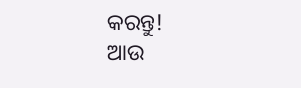କରନ୍ତୁ!
ଆଉ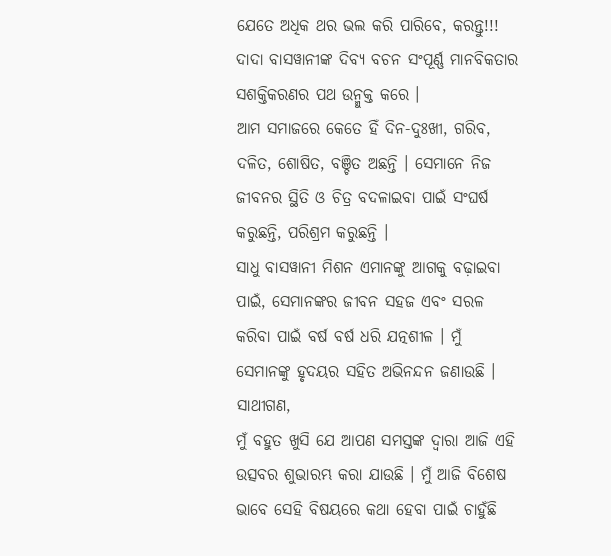ଯେତେ ଅଧିକ ଥର ଭଲ କରି ପାରିବେ, କରନ୍ତୁ!!!
ଦାଦା ବାସୱାନୀଙ୍କ ଦିବ୍ୟ ବଚନ ସଂପୂର୍ଣ୍ଣ ମାନବିକତାର ସଶକ୍ତିକରଣର ପଥ ଉନ୍ମୁକ୍ତ କରେ ।
ଆମ ସମାଜରେ କେତେ ହିଁ ଦିନ-ଦୁଃଖୀ, ଗରିବ, ଦଳିତ, ଶୋଷିତ, ବଞ୍ଚିତ ଅଛନ୍ତି । ସେମାନେ ନିଜ ଜୀବନର ସ୍ଥିତି ଓ ଚିତ୍ର ବଦଳାଇବା ପାଇଁ ସଂଘର୍ଷ କରୁଛନ୍ତି, ପରିଶ୍ରମ କରୁଛନ୍ତି ।
ସାଧୁ ବାସୱାନୀ ମିଶନ ଏମାନଙ୍କୁ ଆଗକୁ ବଢ଼ାଇବା ପାଇଁ, ସେମାନଙ୍କର ଜୀବନ ସହଜ ଏବଂ ସରଳ କରିବା ପାଇଁ ବର୍ଷ ବର୍ଷ ଧରି ଯତ୍ନଶୀଳ । ମୁଁ ସେମାନଙ୍କୁ ହୃଦୟର ସହିତ ଅଭିନନ୍ଦନ ଜଣାଉଛି ।
ସାଥୀଗଣ,
ମୁଁ ବହୁତ ଖୁସି ଯେ ଆପଣ ସମସ୍ତଙ୍କ ଦ୍ୱାରା ଆଜି ଏହି ଉତ୍ସବର ଶୁଭାରମ୍ଭ କରା ଯାଉଛି । ମୁଁ ଆଜି ବିଶେଷ ଭାବେ ସେହି ବିଷୟରେ କଥା ହେବା ପାଇଁ ଚାହୁଁଛି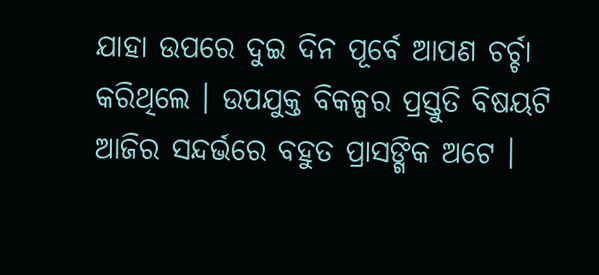ଯାହା ଉପରେ ଦୁଇ ଦିନ ପୂର୍ବେ ଆପଣ ଚର୍ଚ୍ଚା କରିଥିଲେ । ଉପଯୁକ୍ତ ବିକଳ୍ପର ପ୍ରସ୍ତୁତି ବିଷୟଟି ଆଜିର ସନ୍ଦର୍ଭରେ ବହୁତ ପ୍ରାସଙ୍ଗିକ ଅଟେ ।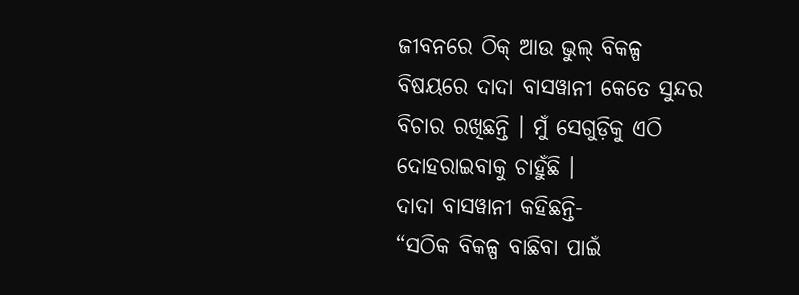ଜୀବନରେ ଠିକ୍ ଆଉ ଭୁଲ୍ ବିକଳ୍ପ ବିଷୟରେ ଦାଦା ବାସୱାନୀ କେତେ ସୁନ୍ଦର ବିଚାର ରଖିଛନ୍ତି । ମୁଁ ସେଗୁଡ଼ିକୁ ଏଠି ଦୋହରାଇବାକୁ ଚାହୁଁଛି ।
ଦାଦା ବାସୱାନୀ କହିଛନ୍ତି-
“ସଠିକ ବିକଳ୍ପ ବାଛିବା ପାଇଁ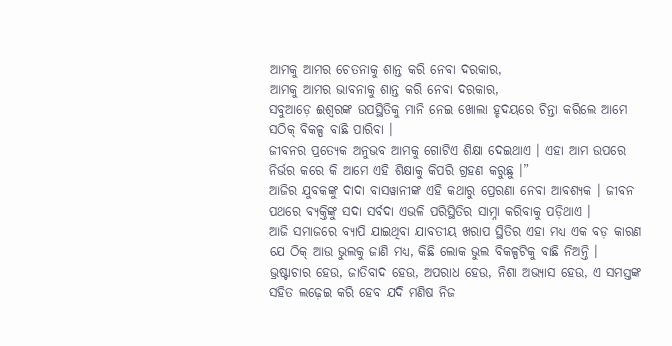ଆମକୁ ଆମର ଚେତନାକୁ ଶାନ୍ତ କରି ନେବା ଦରକାର,
ଆମକୁ ଆମର ଭାବନାକୁ ଶାନ୍ତ କରି ନେବା ଦରକାର,
ସବୁଆଡ଼େ ଈଶ୍ୱରଙ୍କ ଉପସ୍ଥିତିକୁ ମାନି ନେଇ ଖୋଲା ହୃଦୟରେ ଚିନ୍ତା କରିଲେ ଆମେ ସଠିକ୍ ବିକଳ୍ପ ବାଛି ପାରିବା ।
ଜୀବନର ପ୍ରତ୍ୟେକ ଅନୁଭବ ଆମକୁ ଗୋଟିଏ ଶିକ୍ଷା ଦେଇଥାଏ । ଏହା ଆମ ଉପରେ ନିର୍ଭର କରେ କି ଆମେ ଏହି ଶିକ୍ଷାକୁ କିପରି ଗ୍ରହଣ କରୁଛୁ ।”
ଆଜିର ଯୁବକଙ୍କୁ ଦାଦା ବାସୱାନୀଙ୍କ ଏହି କଥାରୁ ପ୍ରେରଣା ନେବା ଆବଶ୍ୟକ । ଜୀବନ ପଥରେ ବ୍ୟକ୍ତିଙ୍କୁ ସଦା ସର୍ବଦା ଏଭଳି ପରିସ୍ଥିତିର ସାମ୍ନା କରିବାକୁ ପଡ଼ିଥାଏ ।
ଆଜି ସମାଜରେ ବ୍ୟାପି ଯାଇଥିବା ଯାବତୀୟ ଖରାପ ସ୍ଥିତିର ଏହା ମଧ୍ୟ ଏକ ବଡ଼ କାରଣ ଯେ ଠିକ୍ ଆଉ ଭୁଲକୁ ଜାଣି ମଧ୍ୟ, କିଛି ଲୋକ ଭୁଲ ବିକଳ୍ପଟିକୁ ବାଛି ନିଅନ୍ତି ।
ଭ୍ରଷ୍ଟାଚାର ହେଉ, ଜାତିବାଦ ହେଉ, ଅପରାଧ ହେଉ, ନିଶା ଅଭ୍ୟାସ ହେଉ, ଏ ସମସ୍ତଙ୍କ ସହିତ ଲଢ଼େଇ କରି ହେବ ଯଦି ମଣିଷ ନିଜ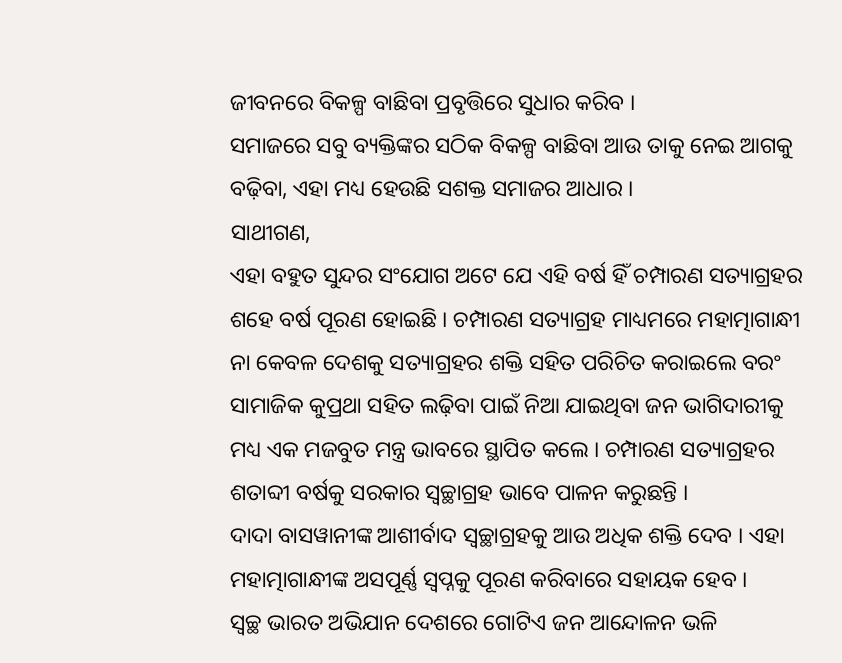ଜୀବନରେ ବିକଳ୍ପ ବାଛିବା ପ୍ରବୃତ୍ତିରେ ସୁଧାର କରିବ ।
ସମାଜରେ ସବୁ ବ୍ୟକ୍ତିଙ୍କର ସଠିକ ବିକଳ୍ପ ବାଛିବା ଆଉ ତାକୁ ନେଇ ଆଗକୁ ବଢ଼ିବା, ଏହା ମଧ୍ୟ ହେଉଛି ସଶକ୍ତ ସମାଜର ଆଧାର ।
ସାଥୀଗଣ,
ଏହା ବହୁତ ସୁନ୍ଦର ସଂଯୋଗ ଅଟେ ଯେ ଏହି ବର୍ଷ ହିଁ ଚମ୍ପାରଣ ସତ୍ୟାଗ୍ରହର ଶହେ ବର୍ଷ ପୂରଣ ହୋଇଛି । ଚମ୍ପାରଣ ସତ୍ୟାଗ୍ରହ ମାଧ୍ୟମରେ ମହାତ୍ମାଗାନ୍ଧୀ ନା କେବଳ ଦେଶକୁ ସତ୍ୟାଗ୍ରହର ଶକ୍ତି ସହିତ ପରିଚିତ କରାଇଲେ ବରଂ ସାମାଜିକ କୁପ୍ରଥା ସହିତ ଲଢ଼ିବା ପାଇଁ ନିଆ ଯାଇଥିବା ଜନ ଭାଗିଦାରୀକୁ ମଧ୍ୟ ଏକ ମଜବୁତ ମନ୍ତ୍ର ଭାବରେ ସ୍ଥାପିତ କଲେ । ଚମ୍ପାରଣ ସତ୍ୟାଗ୍ରହର ଶତାବ୍ଦୀ ବର୍ଷକୁ ସରକାର ସ୍ୱଚ୍ଛାଗ୍ରହ ଭାବେ ପାଳନ କରୁଛନ୍ତି ।
ଦାଦା ବାସୱାନୀଙ୍କ ଆଶୀର୍ବାଦ ସ୍ୱଚ୍ଛାଗ୍ରହକୁ ଆଉ ଅଧିକ ଶକ୍ତି ଦେବ । ଏହା ମହାତ୍ମାଗାନ୍ଧୀଙ୍କ ଅସପୂର୍ଣ୍ଣ ସ୍ୱପ୍ନକୁ ପୂରଣ କରିବାରେ ସହାୟକ ହେବ ।
ସ୍ୱଚ୍ଛ ଭାରତ ଅଭିଯାନ ଦେଶରେ ଗୋଟିଏ ଜନ ଆନ୍ଦୋଳନ ଭଳି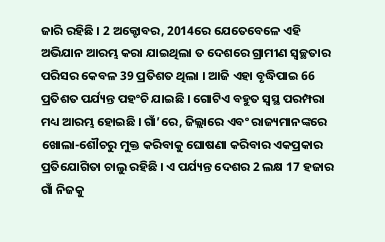ଜାରି ରହିଛି । 2 ଅକ୍ଟୋବର, 2014ରେ ଯେତେବେଳେ ଏହି ଅଭିଯାନ ଆରମ୍ଭ କରା ଯାଇଥିଲା ତ ଦେଶରେ ଗ୍ରାମୀଣ ସ୍ୱଚ୍ଛତାର ପରିସର କେବଳ 39 ପ୍ରତିଶତ ଥିଲା । ଆଜି ଏହା ବୃଦ୍ଧିପାଇ 66 ପ୍ରତିଶତ ପର୍ଯ୍ୟନ୍ତ ପହଂଚି ଯାଇଛି । ଗୋଟିଏ ବହୁତ ସ୍ୱସ୍ଥ ପରମ୍ପରା ମଧ୍ୟ ଆରମ୍ଭ ହୋଇଛି । ଗାଁ’ରେ, ଜିଲ୍ଲାରେ ଏବଂ ରାଜ୍ୟମାନଙ୍କରେ ଖୋଲା-ଶୌଚରୁ ମୁକ୍ତ କରିବାକୁ ଘୋଷଣା କରିବାର ଏକପ୍ରକାର ପ୍ରତିଯୋଗିତା ଚାଲୁ ରହିଛି । ଏ ପର୍ଯ୍ୟନ୍ତ ଦେଶର 2 ଲକ୍ଷ 17 ହଜାର ଗାଁ ନିଜକୁ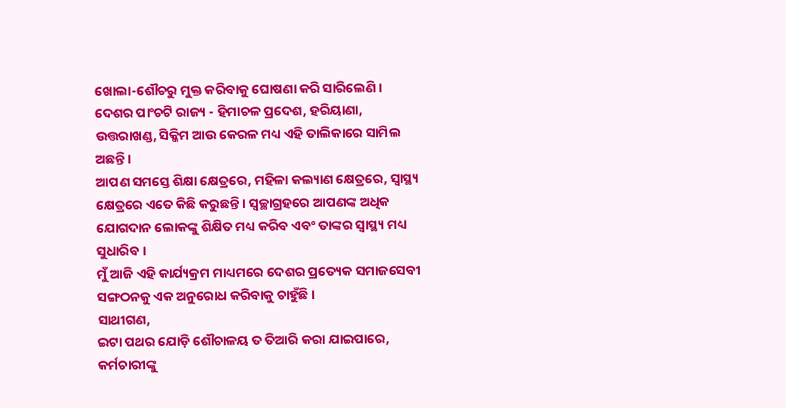ଖୋଲା-ଶୌଚରୁ ମୁକ୍ତ କରିବାକୁ ଘୋଷଣା କରି ସାରିଲେଣି ।
ଦେଶର ପାଂଚଟି ରାଜ୍ୟ - ହିମାଚଳ ପ୍ରଦେଶ, ହରିୟାଣା, ଉତ୍ତରାଖଣ୍ଡ, ସିକ୍କିମ ଆଉ କେରଳ ମଧ୍ୟ ଏହି ତାଲିକାରେ ସାମିଲ ଅଛନ୍ତି ।
ଆପଣ ସମସ୍ତେ ଶିକ୍ଷା କ୍ଷେତ୍ରରେ, ମହିଳା କଲ୍ୟାଣ କ୍ଷେତ୍ରରେ, ସ୍ୱାସ୍ଥ୍ୟ କ୍ଷେତ୍ରରେ ଏତେ କିଛି କରୁଛନ୍ତି । ସ୍ୱଚ୍ଛାଗ୍ରହରେ ଆପଣଙ୍କ ଅଧିକ ଯୋଗଦାନ ଲୋକଙ୍କୁ ଶିକ୍ଷିତ ମଧ୍ୟ କରିବ ଏବଂ ତାଙ୍କର ସ୍ୱାସ୍ଥ୍ୟ ମଧ୍ୟ ସୁଧାରିବ ।
ମୁଁ ଆଜି ଏହି କାର୍ଯ୍ୟକ୍ରମ ମାଧ୍ୟମରେ ଦେଶର ପ୍ରତ୍ୟେକ ସମାଜସେବୀ ସଙ୍ଗଠନକୁ ଏକ ଅନୁରୋଧ କରିବାକୁ ଚାହୁଁଛି ।
ସାଥୀଗଣ,
ଇଟା ପଥର ଯୋଡ଼ି ଶୌଚାଳୟ ତ ତିଆରି କରା ଯାଇପାରେ, କର୍ମଚାରୀଙ୍କୁ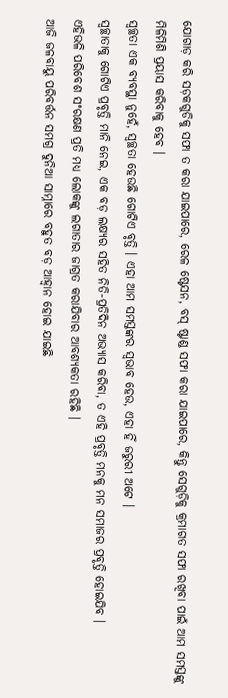ଯୋଗାଡ଼ କରି ସଡ଼କଗୁଡିକୁ ସଫା ତ କରା ଯାଇପାରେ, ରେଳ ଷ୍ଟେସନ, ବସ୍ ଷ୍ଟାଣ୍ଡ ସଫା କରା ଯାଇପାରେ, କିନ୍ତୁ ସେଗୁଡ଼ିକୁ କ୍ରମାଗତ ସଫା ରଖିବା ପାଇଁ ଆମ ସମସ୍ତଙ୍କୁ ମିଳିମିଶି ପ୍ରୟାସ କରିବାକୁ ହେବ ।
ସ୍ୱଚ୍ଛତା ଏକ ବ୍ୟବସ୍ଥା ନୁହେଁ, ସ୍ୱଚ୍ଛତା ହେଉଛି ଗୋଟିଏ ବୃତ୍ତି । ଏହା ଆମ ସମସ୍ତଙ୍କର ସ୍ୱଭାବ ହେଉ, ଏହା ହିଁ ଜରୁରୀ ଅଟେ ।
ସ୍ୱଚ୍ଛାତାକୁ ଗୋଟିଏ ପ୍ରବୃତ୍ତି ମାନି ନେଇ, ଏକ ବଡ଼ ଲକ୍ଷ୍ୟର ସହିତ ନିତି-ପ୍ରତିଦିନ ଅଭ୍ୟାସ କରିବା, ତ ଏହି ପ୍ରବୃତ୍ତି ମନକୁ ମନ ସମାଜର ପ୍ରବୃତ୍ତି ହୋଇଯିବ ।
ଏହିଭଳି ପରିବେଶ ସଂରକ୍ଷଣ ପ୍ରତି ମଧ୍ୟ ଲୋକଙ୍କୁ ଲଗାତାର ଜାଗ୍ରତ କରାଯିବାର ଆବଶ୍ୟକତା ରହିଛି ।
ଆଜି ଜଳବାୟୁ ପରିବର୍ତ୍ତନ ସମଗ୍ର ଦୁନିଆ ସାମ୍ନାରେ ବହୁତ ବଡ଼ ଆହ୍ୱାନ ହୋଇ ଯାଇଛି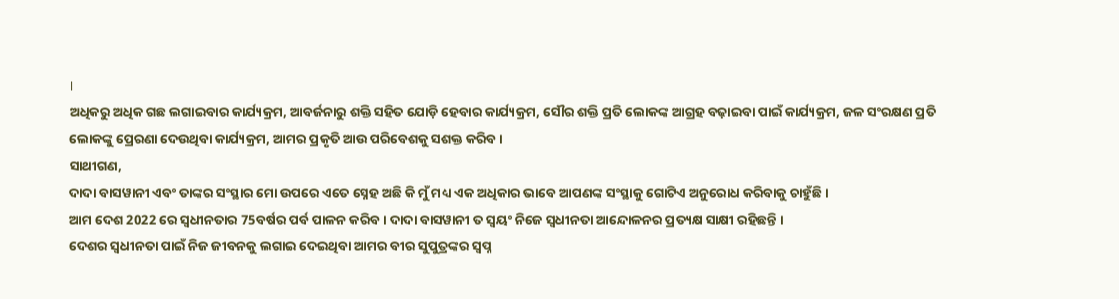।
ଅଧିକରୁ ଅଧିକ ଗଛ ଲଗାଇବାର କାର୍ଯ୍ୟକ୍ରମ, ଆବର୍ଜନାରୁ ଶକ୍ତି ସହିତ ଯୋଡ଼ି ହେବାର କାର୍ଯ୍ୟକ୍ରମ, ସୌର ଶକ୍ତି ପ୍ରତି ଲୋକଙ୍କ ଆଗ୍ରହ ବଢ଼ାଇବା ପାଇଁ କାର୍ଯ୍ୟକ୍ରମ, ଜଳ ସଂରକ୍ଷଣ ପ୍ରତି ଲୋକଙ୍କୁ ପ୍ରେରଣା ଦେଉଥିବା କାର୍ଯ୍ୟକ୍ରମ, ଆମର ପ୍ରକୃତି ଆଉ ପରିବେଶକୁ ସଶକ୍ତ କରିବ ।
ସାଥୀଗଣ,
ଦାଦା ବାସୱାନୀ ଏବଂ ତାଙ୍କର ସଂସ୍ଥାର ମୋ ଉପରେ ଏତେ ସ୍ନେହ ଅଛି କି ମୁଁ ମଧ୍ୟ ଏକ ଅଧିକାର ଭାବେ ଆପଣଙ୍କ ସଂସ୍ଥାକୁ ଗୋଟିଏ ଅନୁରୋଧ କରିବାକୁ ଚାହୁଁଛି ।
ଆମ ଦେଶ 2022 ରେ ସ୍ୱଧୀନତାର 75ବର୍ଷର ପର୍ବ ପାଳନ କରିବ । ଦାଦା ବାସୱାନୀ ତ ସ୍ୱୟଂ ନିଜେ ସ୍ୱଧୀନତା ଆନ୍ଦୋଳନର ପ୍ରତ୍ୟକ୍ଷ ସାକ୍ଷୀ ରହିଛନ୍ତି ।
ଦେଶର ସ୍ୱଧୀନତା ପାଇଁ ନିଜ ଜୀବନକୁ ଲଗାଇ ଦେଇଥିବା ଆମର ବୀର ସୁପୁତ୍ରଙ୍କର ସ୍ୱପ୍ନ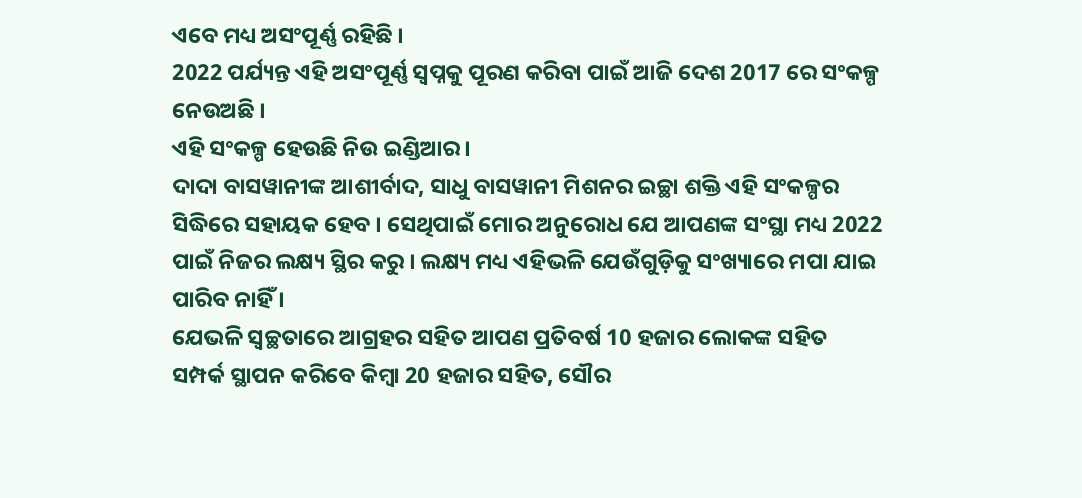ଏବେ ମଧ୍ୟ ଅସଂପୂର୍ଣ୍ଣ ରହିଛି ।
2022 ପର୍ଯ୍ୟନ୍ତ ଏହି ଅସଂପୂର୍ଣ୍ଣ ସ୍ୱପ୍ନକୁ ପୂରଣ କରିବା ପାଇଁ ଆଜି ଦେଶ 2017 ରେ ସଂକଳ୍ପ ନେଉଅଛି ।
ଏହି ସଂକଳ୍ପ ହେଉଛି ନିଉ ଇଣ୍ଡିଆର ।
ଦାଦା ବାସୱାନୀଙ୍କ ଆଶୀର୍ବାଦ, ସାଧୁ ବାସୱାନୀ ମିଶନର ଇଚ୍ଛା ଶକ୍ତି ଏହି ସଂକଳ୍ପର ସିଦ୍ଧିରେ ସହାୟକ ହେବ । ସେଥିପାଇଁ ମୋର ଅନୁରୋଧ ଯେ ଆପଣଙ୍କ ସଂସ୍ଥା ମଧ୍ୟ 2022 ପାଇଁ ନିଜର ଲକ୍ଷ୍ୟ ସ୍ଥିର କରୁ । ଲକ୍ଷ୍ୟ ମଧ୍ୟ ଏହିଭଳି ଯେଉଁଗୁଡ଼ିକୁ ସଂଖ୍ୟାରେ ମପା ଯାଇ ପାରିବ ନାହିଁ ।
ଯେଭଳି ସ୍ୱଚ୍ଛତାରେ ଆଗ୍ରହର ସହିତ ଆପଣ ପ୍ରତିବର୍ଷ 10 ହଜାର ଲୋକଙ୍କ ସହିତ ସମ୍ପର୍କ ସ୍ଥାପନ କରିବେ କିମ୍ବା 20 ହଜାର ସହିତ, ସୌର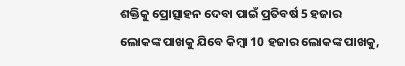ଶକ୍ତିକୁ ପ୍ରୋତ୍ସାହନ ଦେବା ପାଇଁ ପ୍ରତିବର୍ଷ 5 ହଜାର ଲୋକଙ୍କ ପାଖକୁ ଯିବେ କିମ୍ବା 10 ହଜାର ଲୋକଙ୍କ ପାଖକୁ,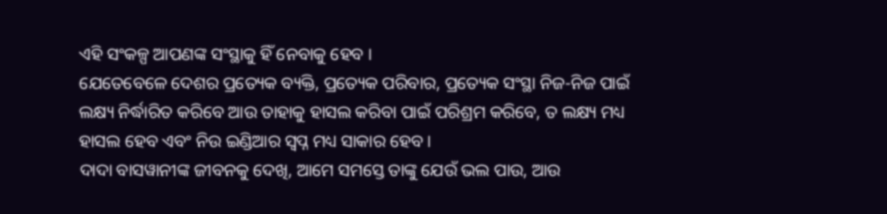ଏହି ସଂକଳ୍ପ ଆପଣଙ୍କ ସଂସ୍ଥାକୁ ହିଁ ନେବାକୁ ହେବ ।
ଯେତେବେଳେ ଦେଶର ପ୍ରତ୍ୟେକ ବ୍ୟକ୍ତି, ପ୍ରତ୍ୟେକ ପରିବାର, ପ୍ରତ୍ୟେକ ସଂସ୍ଥା ନିଜ-ନିଜ ପାଇଁ ଲକ୍ଷ୍ୟ ନିର୍ଦ୍ଧାରିତ କରିବେ ଆଉ ତାହାକୁ ହାସଲ କରିବା ପାଇଁ ପରିଶ୍ରମ କରିବେ, ତ ଲକ୍ଷ୍ୟ ମଧ୍ୟ ହାସଲ ହେବ ଏବଂ ନିଉ ଇଣ୍ଡିଆର ସ୍ୱପ୍ନ ମଧ୍ୟ ସାକାର ହେବ ।
ଦାଦା ବାସୱାନୀଙ୍କ ଜୀବନକୁ ଦେଖି, ଆମେ ସମସ୍ତେ ତାଙ୍କୁ ଯେଉଁ ଭଲ ପାଉ, ଆଉ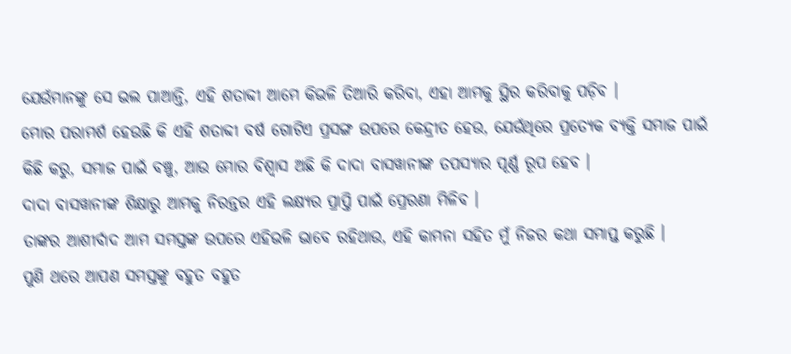ଯେଉଁମାନଙ୍କୁ ସେ ଭଲ ପାଆନ୍ତି, ଏହି ଶତାବ୍ଦୀ ଆମେ କିଭଳି ତିଆରି କରିବା, ଏହା ଆମକୁ ସ୍ଥିର କରିବାକୁ ପଡ଼ିବ ।
ମୋର ପରାମର୍ଶ ହେଉଛି କି ଏହି ଶତାବ୍ଦୀ ବର୍ଷ ଗୋଟିଏ ପ୍ରସଙ୍ଗ ଉପରେ କେନ୍ଦ୍ରୀତ ହେଉ, ଯେଉଁଥିରେ ପ୍ରତ୍ୟେକ ବ୍ୟକ୍ତି ସମାଜ ପାଇଁ କିଛି କରୁ, ସମାଜ ପାଇଁ ବଞ୍ଚୁ, ଆଉ ମୋର ବିଶ୍ୱାସ ଅଛି କି ଦାଦା ବାସୱାନୀଙ୍କ ତପସ୍ୟାର ପୂର୍ଣ୍ଣ ରୂପ ହେବ ।
ଦାଦା ବାସୱାନୀଙ୍କ ଶିକ୍ଷାରୁ ଆମକୁ ନିରନ୍ତର ଏହି ଲକ୍ଷ୍ୟର ପ୍ରାପ୍ତି ପାଇଁ ପ୍ରେରଣା ମିଳିବ ।
ତାଙ୍କର ଆଶୀର୍ବାଦ ଆମ ସମସ୍ତଙ୍କ ଉପରେ ଏହିଭଳି ଭାବେ ରହିଥାଉ, ଏହି କାମନା ସହିତ ମୁଁ ନିଜର କଥା ସମାପ୍ତ କରୁଛି ।
ପୁଣି ଥରେ ଆପଣ ସମସ୍ତଙ୍କୁ ବହୁତ ବହୁତ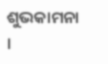ଶୁଭକାମନା ।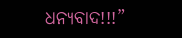ଧନ୍ୟବାଦ!!!”